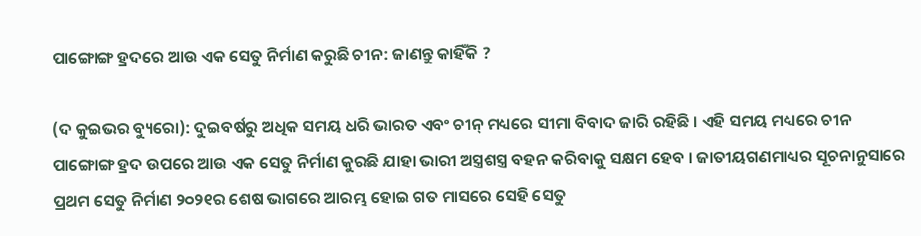ପାଙ୍ଗୋଙ୍ଗ ହ୍ରଦରେ ଆଉ ଏକ ସେତୁ ନିର୍ମାଣ କରୁଛି ଚୀନ: ଜାଣନ୍ତୁ କାହିଁକି ?

(ଦ କୁଇଭର ବ୍ୟୁରୋ): ଦୁଇବର୍ଷରୁ ଅଧିକ ସମୟ ଧରି ଭାରତ ଏବଂ ଚୀନ୍ ମଧ୍ୟରେ ସୀମା ବିବାଦ ଜାରି ରହିଛି । ଏହି ସମୟ ମଧ୍ୟରେ ଚୀନ ପାଙ୍ଗୋଙ୍ଗ ହ୍ରଦ ଉପରେ ଆଉ ଏକ ସେତୁ ନିର୍ମାଣ କୁରଛି ଯାହା ଭାରୀ ଅସ୍ତ୍ରଶସ୍ତ୍ର ବହନ କରିବାକୁ ସକ୍ଷମ ହେବ । ଜାତୀୟଗଣମାଧ୍ୟର ସୂଚନାନୁସାରେ ପ୍ରଥମ ସେତୁ ନିର୍ମାଣ ୨୦୨୧ର ଶେଷ ଭାଗରେ ଆରମ୍ଭ ହୋଇ ଗତ ମାସରେ ସେହି ସେତୁ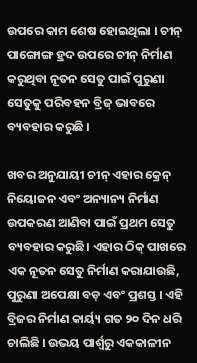ଉପରେ କାମ ଶେଷ ହୋଇଥିଲା । ଚୀନ୍ ପାଙ୍ଗୋଙ୍ଗ ହ୍ରଦ ଉପରେ ଚୀନ୍ ନିର୍ମାଣ କରୁଥିବା ନୂତନ ସେତୁ ପାଇଁ ପୁରୁଣା ସେତୁକୁ ପରିବହନ ବ୍ରିଜ୍ ଭାବରେ ବ୍ୟବହାର କରୁଛି ।

ଖବର ଅନୁଯାୟୀ ଚୀନ୍ ଏହାର କ୍ରେନ୍ ନିୟୋଜନ ଏବଂ ଅନ୍ୟାନ୍ୟ ନିର୍ମାଣ ଉପକରଣ ଆଣିବା ପାଇଁ ପ୍ରଥମ ସେତୁ ବ୍ୟବହାର କରୁଛି। ଏହାର ଠିକ୍ ପାଖରେ ଏକ ନୂତନ ସେତୁ ନିର୍ମାଣ କରାଯାଉଛି, ପୁରୁଣା ଅପେକ୍ଷା ବଡ଼ ଏବଂ ପ୍ରଶସ୍ତ । ଏହି ବ୍ରିଜର ନିର୍ମାଣ କାର୍ୟ୍ୟ ଗତ ୨୦ ଦିନ ଧରି ଚାଲିଛି । ଉଭୟ ପାର୍ଶ୍ୱରୁ ଏକକାଳୀନ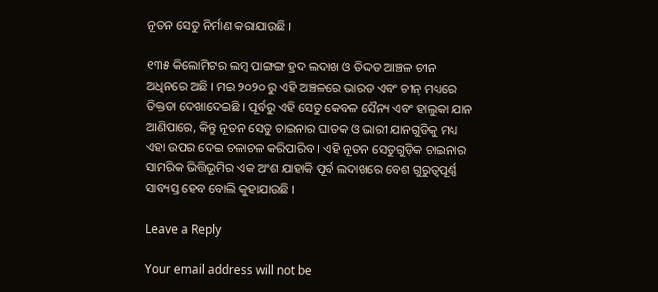ନୂତନ ସେତୁ ନିର୍ମାଣ କରାଯାଉଛି ।

୧୩୫ କିଲୋମିଟର ଲମ୍ବ ପାଙ୍ଗଙ୍ଗ ହ୍ରଦ ଲଦାଖ ଓ ତିଦ୍ଦତ ଆଞ୍ଚଳ ଚୀନ ଅଧିନରେ ଅଛି । ମଇ ୨୦୨୦ ରୁ ଏହି ଅଞ୍ଚଳରେ ଭାରତ ଏବଂ ଚୀନ୍ ମଧ୍ୟରେ ତିକ୍ତତା ଦେଖାଦେଇଛି । ପୂର୍ବରୁ ଏହି ସେତୁ କେବଳ ସୈନ୍ୟ ଏବଂ ହାଲୁକା ଯାନ ଆଣିପାରେ, କିନ୍ତୁ ନୂତନ ସେତୁ ଚାଇନାର ଘାତକ ଓ ଭାରୀ ଯାନଗୁଡିକୁ ମଧ୍ୟ ଏହା ଉପର ଦେଇ ଚଳାଚଳ କରିପାରିବ । ଏହି ନୂତନ ସେତୁଗୁଡ଼ିକ ଚାଇନାର ସାମରିକ ଭିତ୍ତିଭୂମିର ଏକ ଅଂଶ ଯାହାକି ପୂର୍ବ ଲଦାଖରେ ବେଶ ଗୁରୁତ୍ୱପୂର୍ଣ୍ଣ ସାବ୍ୟସ୍ତ ହେବ ବୋଲି କୁହାଯାଉଛି ।

Leave a Reply

Your email address will not be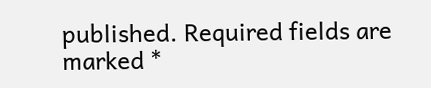published. Required fields are marked *